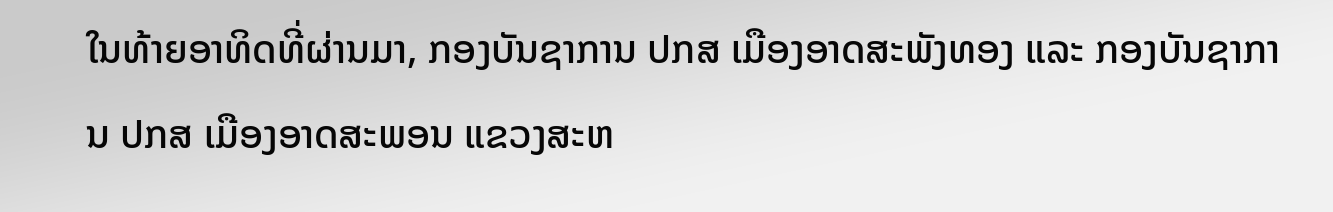ໃນທ້າຍອາທິດທີ່ຜ່ານມາ, ກອງບັນຊາການ ປກສ ເມືອງອາດສະພັງທອງ ແລະ ກອງບັນຊາການ ປກສ ເມືອງອາດສະພອນ ແຂວງສະຫ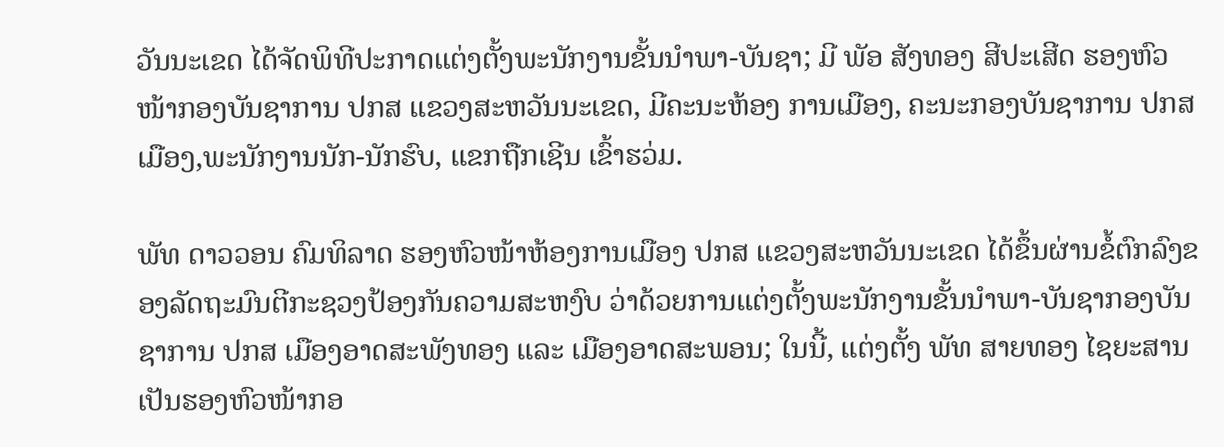ວັນນະເຂດ ໄດ້ຈັດພິທີປະກາດແຕ່ງຕັ້ງພະນັກງານຂັ້ນນໍາພາ-ບັນຊາ; ມີ ພັອ ສັງທອງ ສີປະເສີດ ຮອງຫົວໜ້າກອງບັນຊາການ ປກສ ແຂວງສະຫວັນນະເຂດ, ມີຄະນະຫ້ອງ ການເມືອງ, ຄະນະກອງບັນຊາການ ປກສ ເມືອງ,ພະນັກງານນັກ-ນັກຮົບ, ແຂກຖືກເຊີນ ເຂົ້າຮວ່ມ.

ພັທ ດາວວອນ ຄົມທິລາດ ຮອງຫົວໜ້າຫ້ອງການເມືອງ ປກສ ແຂວງສະຫວັນນະເຂດ ໄດ້ຂຶ້ນຜ່ານຂໍ້ຕົກລົງຂອງລັດຖະມົນຕີກະຊວງປ້ອງກັນຄວາມສະຫງົບ ວ່າດ້ວຍການແຕ່ງຕັ້ງພະນັກງານຂັ້ນນໍາພາ-ບັນຊາກອງບັນຊາການ ປກສ ເມືອງອາດສະພັງທອງ ແລະ ເມືອງອາດສະພອນ; ໃນນີ້, ແຕ່ງຕັ້ງ ພັທ ສາຍທອງ ໄຊຍະສານ ເປັນຮອງຫົວໜ້າກອ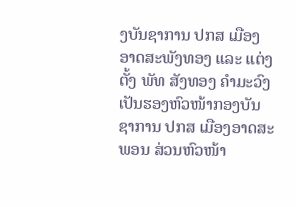ງບັນຊາການ ປກສ ເມືອງອາດສະພັງທອງ ແລະ ແຕ່ງຕັ້ງ ພັທ ສັງທອງ ຄຳມະວົງ ເປັນຮອງຫົວໜ້າກອງບັນຊາການ ປກສ ເມືອງອາດສະພອນ ສ່ວນຫົວໜ້າ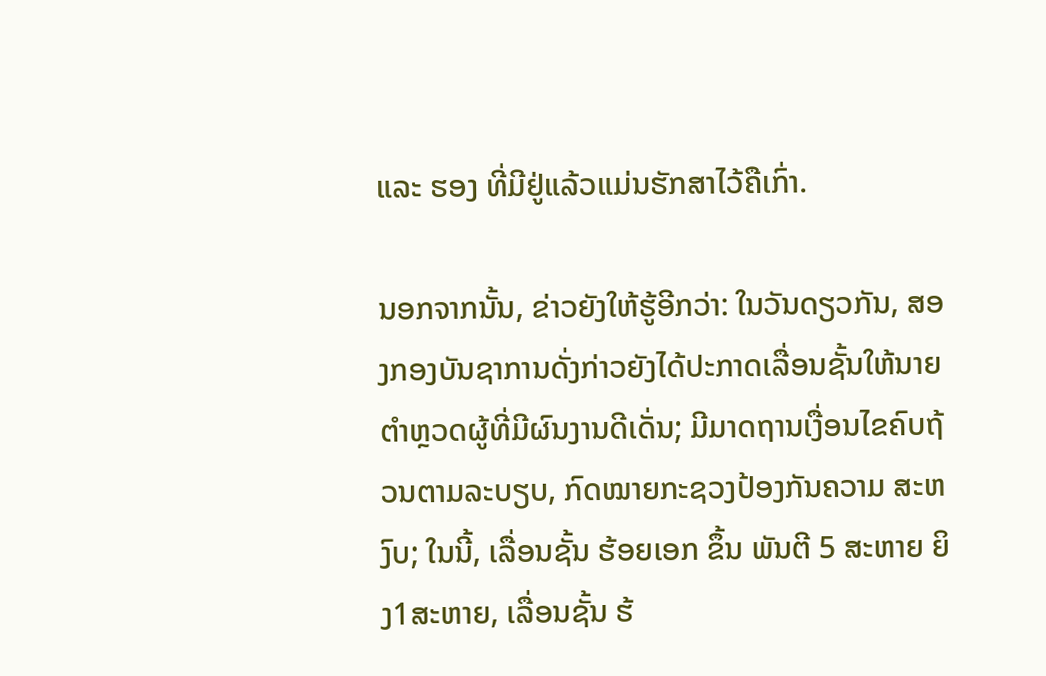ແລະ ຮອງ ທີ່ມີຢູ່ແລ້ວແມ່ນຮັກສາໄວ້ຄືເກົ່າ.

ນອກຈາກນັ້ນ, ຂ່າວຍັງໃຫ້ຮູ້ອີກວ່າ: ໃນວັນດຽວກັນ, ສອງກອງບັນຊາການດັ່ງກ່າວຍັງໄດ້ປະກາດເລື່ອນຊັ້ນໃຫ້ນາຍຕຳຫຼວດຜູ້ທີ່ມີຜົນງານດີເດັ່ນ; ມີມາດຖານເງື່ອນໄຂຄົບຖ້ວນຕາມລະບຽບ, ກົດໝາຍກະຊວງປ້ອງກັນຄວາມ ສະຫງົບ; ໃນນີ້, ເລື່ອນຊັ້ນ ຮ້ອຍເອກ ຂຶ້ນ ພັນຕີ 5 ສະຫາຍ ຍິງ1ສະຫາຍ, ເລື່ອນຊັ້ນ ຮ້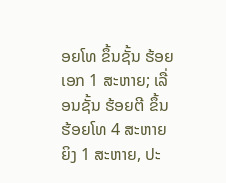ອຍໂທ ຂຶ້ນຊັ້ນ ຮ້ອຍເອກ 1 ສະຫາຍ; ເລື່ອນຊັ້ນ ຮ້ອຍຕີ ຂຶ້ນ ຮ້ອຍໂທ 4 ສະຫາຍ ຍິງ 1 ສະຫາຍ, ປະ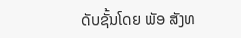ດັບຊັ້ນໂດຍ ພັອ ສັງທ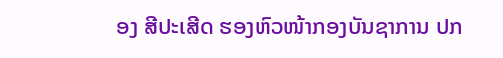ອງ ສີປະເສີດ ຮອງຫົວໜ້າກອງບັນຊາການ ປກ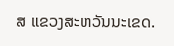ສ ແຂວງສະຫວັນນະເຂດ.